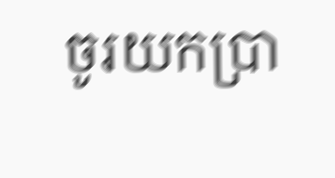ចូរយកប្រា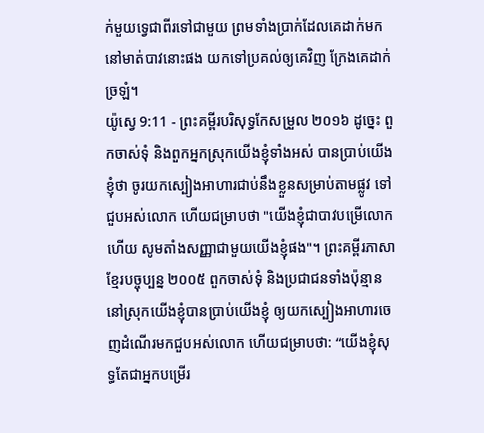ក់មួយទ្វេជាពីរទៅជាមួយ ព្រមទាំងប្រាក់ដែលគេដាក់មកនៅមាត់បាវនោះផង យកទៅប្រគល់ឲ្យគេវិញ ក្រែងគេដាក់ច្រឡំ។
យ៉ូស្វេ 9:11 - ព្រះគម្ពីរបរិសុទ្ធកែសម្រួល ២០១៦ ដូច្នេះ ពួកចាស់ទុំ និងពួកអ្នកស្រុកយើងខ្ញុំទាំងអស់ បានប្រាប់យើងខ្ញុំថា ចូរយកស្បៀងអាហារជាប់នឹងខ្លួនសម្រាប់តាមផ្លូវ ទៅជួបអស់លោក ហើយជម្រាបថា "យើងខ្ញុំជាបាវបម្រើលោកហើយ សូមតាំងសញ្ញាជាមួយយើងខ្ញុំផង"។ ព្រះគម្ពីរភាសាខ្មែរបច្ចុប្បន្ន ២០០៥ ពួកចាស់ទុំ និងប្រជាជនទាំងប៉ុន្មាននៅស្រុកយើងខ្ញុំបានប្រាប់យើងខ្ញុំ ឲ្យយកស្បៀងអាហារចេញដំណើរមកជួបអស់លោក ហើយជម្រាបថា: “យើងខ្ញុំសុទ្ធតែជាអ្នកបម្រើរ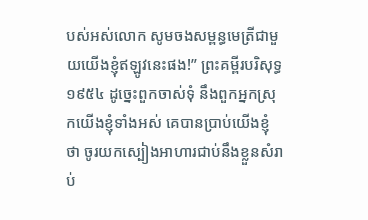បស់អស់លោក សូមចងសម្ពន្ធមេត្រីជាមួយយើងខ្ញុំឥឡូវនេះផង!” ព្រះគម្ពីរបរិសុទ្ធ ១៩៥៤ ដូច្នេះពួកចាស់ទុំ នឹងពួកអ្នកស្រុកយើងខ្ញុំទាំងអស់ គេបានប្រាប់យើងខ្ញុំថា ចូរយកស្បៀងអាហារជាប់នឹងខ្លួនសំរាប់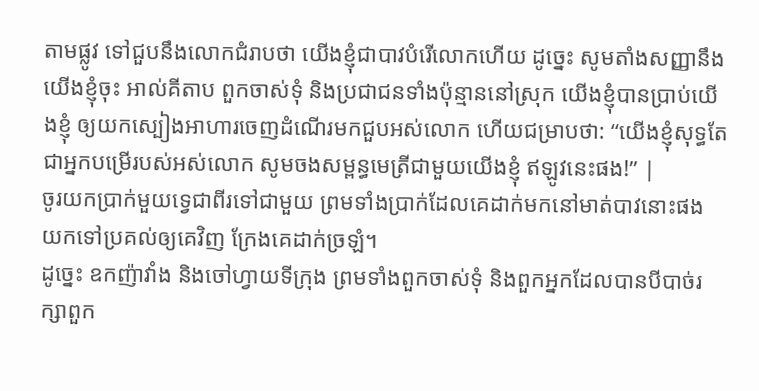តាមផ្លូវ ទៅជួបនឹងលោកជំរាបថា យើងខ្ញុំជាបាវបំរើលោកហើយ ដូច្នេះ សូមតាំងសញ្ញានឹងយើងខ្ញុំចុះ អាល់គីតាប ពួកចាស់ទុំ និងប្រជាជនទាំងប៉ុន្មាននៅស្រុក យើងខ្ញុំបានប្រាប់យើងខ្ញុំ ឲ្យយកស្បៀងអាហារចេញដំណើរមកជួបអស់លោក ហើយជម្រាបថា: “យើងខ្ញុំសុទ្ធតែជាអ្នកបម្រើរបស់អស់លោក សូមចងសម្ពន្ធមេត្រីជាមួយយើងខ្ញុំ ឥឡូវនេះផង!” |
ចូរយកប្រាក់មួយទ្វេជាពីរទៅជាមួយ ព្រមទាំងប្រាក់ដែលគេដាក់មកនៅមាត់បាវនោះផង យកទៅប្រគល់ឲ្យគេវិញ ក្រែងគេដាក់ច្រឡំ។
ដូច្នេះ ឧកញ៉ាវាំង និងចៅហ្វាយទីក្រុង ព្រមទាំងពួកចាស់ទុំ និងពួកអ្នកដែលបានបីបាច់រក្សាពួក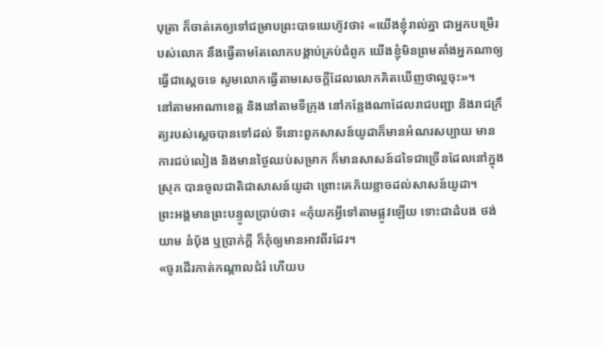បុត្រា ក៏ចាត់គេឲ្យទៅជម្រាបព្រះបាទយេហ៊ូវថា៖ «យើងខ្ញុំរាល់គ្នា ជាអ្នកបម្រើរបស់លោក នឹងធ្វើតាមតែលោកបង្គាប់គ្រប់ជំពូក យើងខ្ញុំមិនព្រមតាំងអ្នកណាឲ្យធ្វើជាស្ដេចទេ សូមលោកធ្វើតាមសេចក្ដីដែលលោកគិតឃើញថាល្អចុះ»។
នៅតាមអាណាខេត្ត និងនៅតាមទីក្រុង នៅកន្លែងណាដែលរាជបញ្ជា និងរាជក្រឹត្យរបស់ស្តេចបានទៅដល់ ទីនោះពួកសាសន៍យូដាក៏មានអំណរសប្បាយ មានការជប់លៀង និងមានថ្ងៃឈប់សម្រាក ក៏មានសាសន៍ដទៃជាច្រើនដែលនៅក្នុងស្រុក បានចូលជាតិជាសាសន៍យូដា ព្រោះគេភ័យខ្លាចដល់សាសន៍យូដា។
ព្រះអង្គមានព្រះបន្ទូលប្រាប់ថា៖ «កុំយកអ្វីទៅតាមផ្លូវឡើយ ទោះជាដំបង ថង់យាម នំបុ័ង ឬប្រាក់ក្តី ក៏កុំឲ្យមានអាវពីរដែរ។
«ចូរដើរកាត់កណ្ដាលជំរំ ហើយប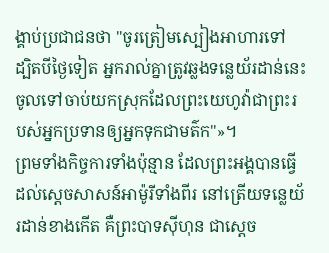ង្គាប់ប្រជាជនថា "ចូរត្រៀមស្បៀងអាហារទៅ ដ្បិតបីថ្ងៃទៀត អ្នករាល់គ្នាត្រូវឆ្លងទន្លេយ័រដាន់នេះ ចូលទៅចាប់យកស្រុកដែលព្រះយេហូវ៉ាជាព្រះរបស់អ្នកប្រទានឲ្យអ្នកទុកជាមត៌ក"»។
ព្រមទាំងកិច្ចការទាំងប៉ុន្មាន ដែលព្រះអង្គបានធ្វើដល់ស្តេចសាសន៍អាម៉ូរីទាំងពីរ នៅត្រើយទន្លេយ័រដាន់ខាងកើត គឺព្រះបាទស៊ីហុន ជាស្តេច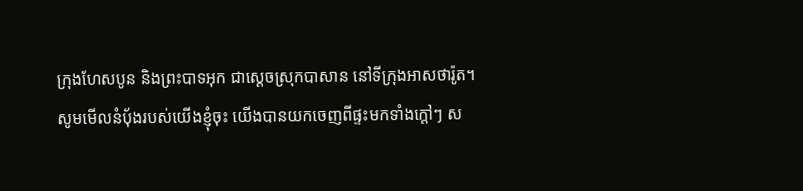ក្រុងហែសបូន និងព្រះបាទអុក ជាស្តេចស្រុកបាសាន នៅទីក្រុងអាសថារ៉ូត។
សូមមើលនំបុ័ងរបស់យើងខ្ញុំចុះ យើងបានយកចេញពីផ្ទះមកទាំងក្តៅៗ ស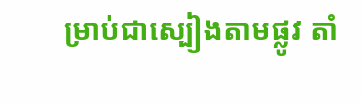ម្រាប់ជាស្បៀងតាមផ្លូវ តាំ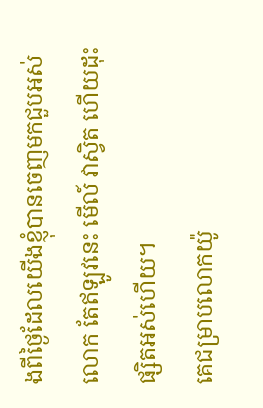ងពីថ្ងៃដែលយើងខ្ញុំបានចេញមកជួបអស់លោក តែឥឡូវនេះ មើល៍ វាស្វិត ហើយដុះផ្សិតអស់ហើយ។
គេជម្រាបលោកយ៉ូ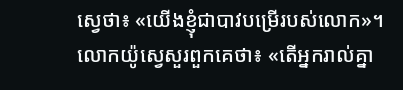ស្វេថា៖ «យើងខ្ញុំជាបាវបម្រើរបស់លោក»។ លោកយ៉ូស្វេសួរពួកគេថា៖ «តើអ្នករាល់គ្នា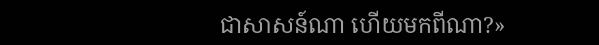ជាសាសន៍ណា ហើយមកពីណា?»